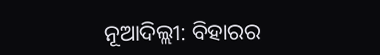ନୂଆଦିଲ୍ଲୀ: ବିହାରର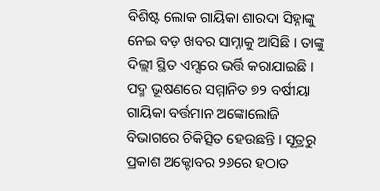ବିଶିଷ୍ଟ ଲୋକ ଗାୟିକା ଶାରଦା ସିହ୍ନାଙ୍କୁ ନେଇ ବଡ଼ ଖବର ସାମ୍ନାକୁ ଆସିଛି । ତାଙ୍କୁ ଦିଲ୍ଲୀ ସ୍ଥିତ ଏମ୍ସରେ ଭର୍ତ୍ତି କରାଯାଇଛି । ପଦ୍ମ ଭୂଷଣରେ ସମ୍ମାନିତ ୭୨ ବର୍ଷୀୟା ଗାୟିକା ବର୍ତ୍ତମାନ ଅଙ୍କୋଲୋଜି ବିଭାଗରେ ଚିକିତ୍ସିତ ହେଉଛନ୍ତି । ସୂତ୍ରରୁ ପ୍ରକାଶ ଅକ୍ଟୋବର ୨୬ରେ ହଠାତ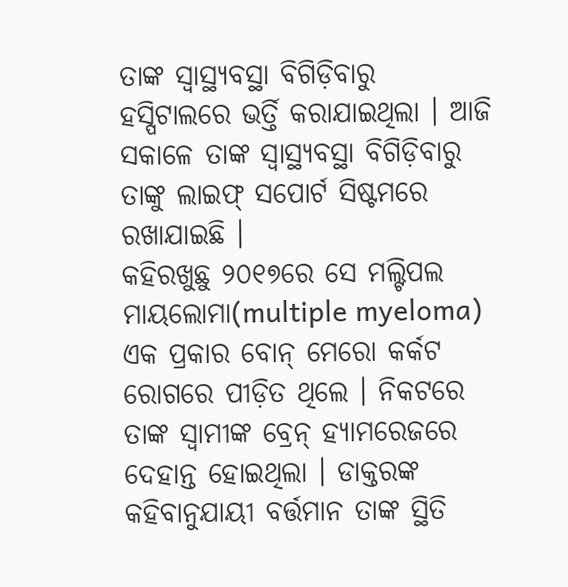ତାଙ୍କ ସ୍ୱାସ୍ଥ୍ୟବସ୍ଥା ବିଗିଡ଼ିବାରୁ ହସ୍ପିଟାଲରେ ଭର୍ତ୍ତି କରାଯାଇଥିଲା । ଆଜି ସକାଳେ ତାଙ୍କ ସ୍ୱାସ୍ଥ୍ୟବସ୍ଥା ବିଗିଡ଼ିବାରୁ ତାଙ୍କୁ ଲାଇଫ୍ ସପୋର୍ଟ ସିଷ୍ଟମରେ ରଖାଯାଇଛି ।
କହିରଖୁଛୁ ୨୦୧୭ରେ ସେ ମଲ୍ଟିପଲ ମାୟଲୋମା(multiple myeloma) ଏକ ପ୍ରକାର ବୋନ୍ ମେରୋ କର୍କଟ ରୋଗରେ ପୀଡ଼ିତ ଥିଲେ । ନିକଟରେ ତାଙ୍କ ସ୍ୱାମୀଙ୍କ ବ୍ରେନ୍ ହ୍ୟାମରେଜରେ ଦେହାନ୍ତ ହୋଇଥିଲା । ଡାକ୍ତରଙ୍କ କହିବାନୁଯାୟୀ ବର୍ତ୍ତମାନ ତାଙ୍କ ସ୍ଥିତି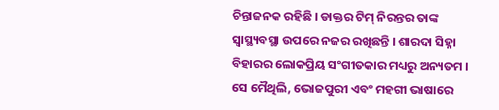ଚିନ୍ତାଜନକ ରହିଛି । ଡାକ୍ତର ଟିମ୍ ନିରନ୍ତର ତାଙ୍କ ସ୍ୱାସ୍ଥ୍ୟବସ୍ଥା ଉପରେ ନଜର ରଖିଛନ୍ତି । ଶାରଦା ସିହ୍ନା ବିହାରର ଲୋକପ୍ରିୟ ସଂଗୀତକାର ମଧ୍ୟରୁ ଅନ୍ୟତମ । ସେ ମୈଥିଲି, ଭୋଜପୁରୀ ଏବଂ ମହଗୀ ଭାଷାରେ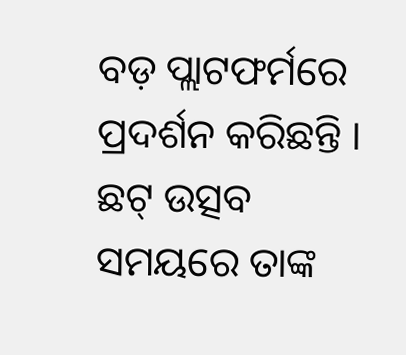ବଡ଼ ପ୍ଲାଟଫର୍ମରେ ପ୍ରଦର୍ଶନ କରିଛନ୍ତି । ଛଟ୍ ଉତ୍ସବ ସମୟରେ ତାଙ୍କ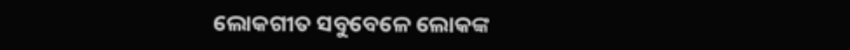ଲୋକଗୀତ ସବୁବେଳେ ଲୋକଙ୍କ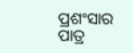ପ୍ରଶଂସାର ପାତ୍ର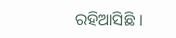ରହିଆସିଛି ।